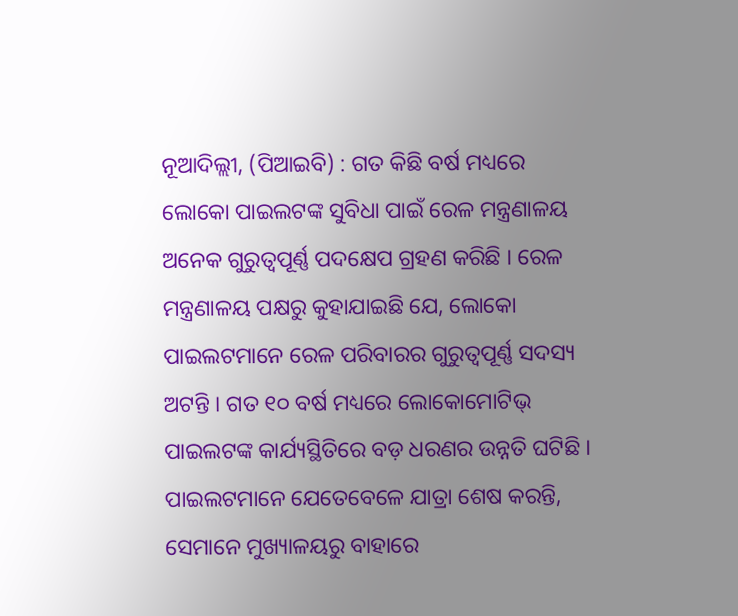ନୂଆଦିଲ୍ଲୀ, (ପିଆଇବି) : ଗତ କିଛି ବର୍ଷ ମଧ୍ୟରେ ଲୋକୋ ପାଇଲଟଙ୍କ ସୁବିଧା ପାଇଁ ରେଳ ମନ୍ତ୍ରଣାଳୟ ଅନେକ ଗୁରୁତ୍ୱପୂର୍ଣ୍ଣ ପଦକ୍ଷେପ ଗ୍ରହଣ କରିଛି । ରେଳ ମନ୍ତ୍ରଣାଳୟ ପକ୍ଷରୁ କୁହାଯାଇଛି ଯେ, ଲୋକୋ ପାଇଲଟମାନେ ରେଳ ପରିବାରର ଗୁରୁତ୍ୱପୂର୍ଣ୍ଣ ସଦସ୍ୟ ଅଟନ୍ତି । ଗତ ୧୦ ବର୍ଷ ମଧ୍ୟରେ ଲୋକୋମୋଟିଭ୍ ପାଇଲଟଙ୍କ କାର୍ଯ୍ୟସ୍ଥିତିରେ ବଡ଼ ଧରଣର ଉନ୍ନତି ଘଟିଛି । ପାଇଲଟମାନେ ଯେତେବେଳେ ଯାତ୍ରା ଶେଷ କରନ୍ତି, ସେମାନେ ମୁଖ୍ୟାଳୟରୁ ବାହାରେ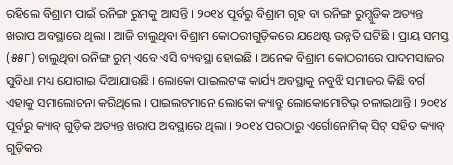ରହିଲେ ବିଶ୍ରାମ ପାଇଁ ରନିଙ୍ଗ ରୁମକୁ ଆସନ୍ତି । ୨୦୧୪ ପୂର୍ବରୁ ବିଶ୍ରାମ ଗୃହ ବା ରନିଙ୍ଗ ରୁମ୍ଗୁଡିକ ଅତ୍ୟନ୍ତ ଖରାପ ଅବସ୍ଥାରେ ଥିଲା । ଆଜି ଚାଲୁଥିବା ବିଶ୍ରାମ କୋଠରୀଗୁଡ଼ିକରେ ଯଥେଷ୍ଟ ଉନ୍ନତି ଘଟିଛି । ପ୍ରାୟ ସମସ୍ତ (୫୫୮) ଚାଲୁଥିବା ରନିଙ୍ଗ ରୁମ୍ ଏବେ ଏସି ବ୍ୟବସ୍ଥା ହୋଇଛି । ଅନେକ ବିଶ୍ରାମ କୋଠରୀରେ ପାଦମସାଜର ସୁବିଧା ମଧ୍ୟ ଯୋଗାଇ ଦିଆଯାଉଛି । ଲୋକୋ ପାଇଲଟଙ୍କ କାର୍ଯ୍ୟ ଅବସ୍ଥାକୁ ନବୁଝି ସମାଜର କିଛି ବର୍ଗ ଏହାକୁ ସମାଲୋଚନା କରିଥିଲେ । ପାଇଲଟମାନେ ଲୋକୋ କ୍ୟାବ୍ରୁ ଲୋକୋମୋଟିଭ୍ ଚଳାଇଥାନ୍ତି । ୨୦୧୪ ପୂର୍ବରୁ କ୍ୟାବ୍ ଗୁଡ଼ିକ ଅତ୍ୟନ୍ତ ଖରାପ ଅବସ୍ଥାରେ ଥିଲା । ୨୦୧୪ ପରଠାରୁ ଏର୍ଗୋନୋମିକ୍ ସିଟ୍ ସହିତ କ୍ୟାବ୍ ଗୁଡ଼ିକର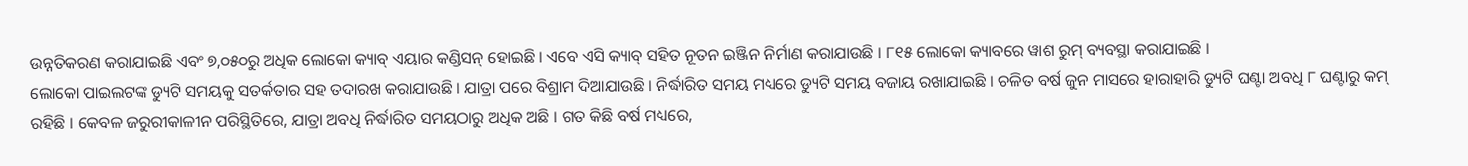ଉନ୍ନତିକରଣ କରାଯାଇଛି ଏବଂ ୭,୦୫୦ରୁ ଅଧିକ ଲୋକୋ କ୍ୟାବ୍ ଏୟାର କଣ୍ଡିସନ୍ ହୋଇଛି । ଏବେ ଏସି କ୍ୟାବ୍ ସହିତ ନୂତନ ଇଞ୍ଜିନ ନିର୍ମାଣ କରାଯାଉଛି । ୮୧୫ ଲୋକୋ କ୍ୟାବରେ ୱାଶ ରୁମ୍ ବ୍ୟବସ୍ଥା କରାଯାଇଛି ।
ଲୋକୋ ପାଇଲଟଙ୍କ ଡ୍ୟୁଟି ସମୟକୁ ସତର୍କତାର ସହ ତଦାରଖ କରାଯାଉଛି । ଯାତ୍ରା ପରେ ବିଶ୍ରାମ ଦିଆଯାଉଛି । ନିର୍ଦ୍ଧାରିତ ସମୟ ମଧ୍ୟରେ ଡ୍ୟୁଟି ସମୟ ବଜାୟ ରଖାଯାଇଛି । ଚଳିତ ବର୍ଷ ଜୁନ ମାସରେ ହାରାହାରି ଡ୍ୟୁଟି ଘଣ୍ଟା ଅବଧି ୮ ଘଣ୍ଟାରୁ କମ୍ ରହିଛି । କେବଳ ଜରୁରୀକାଳୀନ ପରିସ୍ଥିତିରେ, ଯାତ୍ରା ଅବଧି ନିର୍ଦ୍ଧାରିତ ସମୟଠାରୁ ଅଧିକ ଅଛି । ଗତ କିଛି ବର୍ଷ ମଧ୍ୟରେ,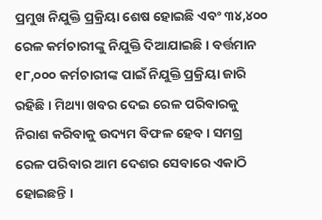ପ୍ରମୁଖ ନିଯୁକ୍ତି ପ୍ରକ୍ରିୟା ଶେଷ ହୋଇଛି ଏବଂ ୩୪,୪୦୦ ରେଳ କର୍ମଚାରୀଙ୍କୁ ନିଯୁକ୍ତି ଦିଆଯାଇଛି । ବର୍ତ୍ତମାନ ୧୮,୦୦୦ କର୍ମଚାରୀଙ୍କ ପାଇଁ ନିଯୁକ୍ତି ପ୍ରକ୍ରିୟା ଜାରି ରହିଛି । ମିଥ୍ୟା ଖବର ଦେଇ ରେଳ ପରିବାରକୁ ନିରାଶ କରିବାକୁ ଉଦ୍ୟମ ବିଫଳ ହେବ । ସମଗ୍ର ରେଳ ପରିବାର ଆମ ଦେଶର ସେବାରେ ଏକାଠି ହୋଇଛନ୍ତି ।